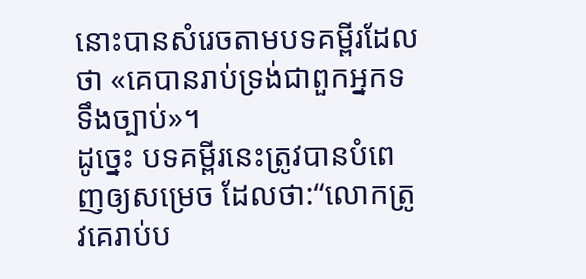នោះបានសំរេចតាមបទគម្ពីរដែលថា «គេបានរាប់ទ្រង់ជាពួកអ្នកទទឹងច្បាប់»។
ដូច្នេះ បទគម្ពីរនេះត្រូវបានបំពេញឲ្យសម្រេច ដែលថា:“លោកត្រូវគេរាប់ប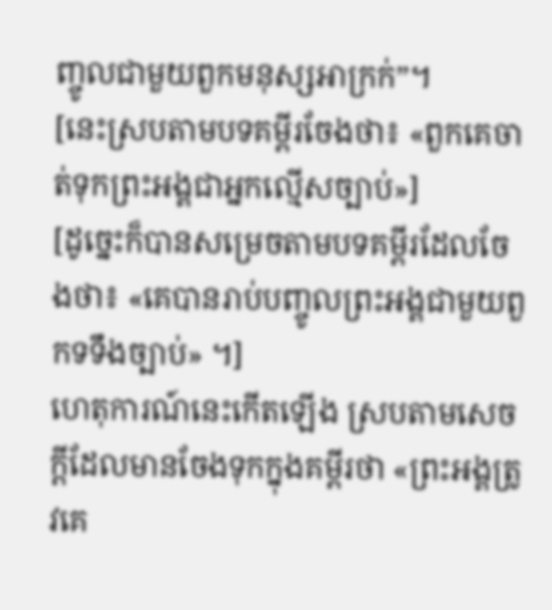ញ្ចូលជាមួយពួកមនុស្សអាក្រក់”។
[នេះស្របតាមបទគម្ពីរចែងថា៖ «ពួកគេចាត់ទុកព្រះអង្គជាអ្នកល្មើសច្បាប់»]
[ដូច្នេះក៏បានសម្រេចតាមបទគម្ពីរដែលចែងថា៖ «គេបានរាប់បញ្ចូលព្រះអង្គជាមួយពួកទទឹងច្បាប់» ។]
ហេតុការណ៍នេះកើតឡើង ស្របតាមសេចក្ដីដែលមានចែងទុកក្នុងគម្ពីរថា «ព្រះអង្គត្រូវគេ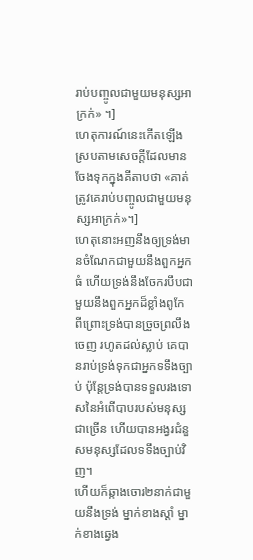រាប់បញ្ចូលជាមួយមនុស្សអាក្រក់» ។]
ហេតុការណ៍នេះកើតឡើង ស្របតាមសេចក្ដីដែលមានចែងទុកក្នុងគីតាបថា «គាត់ត្រូវគេរាប់បញ្ចូលជាមួយមនុស្សអាក្រក់»។]
ហេតុនោះអញនឹងឲ្យទ្រង់មានចំណែកជាមួយនឹងពួកអ្នកធំ ហើយទ្រង់នឹងចែករបឹបជាមួយនឹងពួកអ្នកដ៏ខ្លាំងពូកែ ពីព្រោះទ្រង់បានច្រួចព្រលឹងចេញ រហូតដល់ស្លាប់ គេបានរាប់ទ្រង់ទុកជាអ្នកទទឹងច្បាប់ ប៉ុន្តែទ្រង់បានទទួលរងទោសនៃអំពើបាបរបស់មនុស្សជាច្រើន ហើយបានអង្វរជំនួសមនុស្សដែលទទឹងច្បាប់វិញ។
ហើយក៏ឆ្កាងចោរ២នាក់ជាមួយនឹងទ្រង់ ម្នាក់ខាងស្តាំ ម្នាក់ខាងឆ្វេង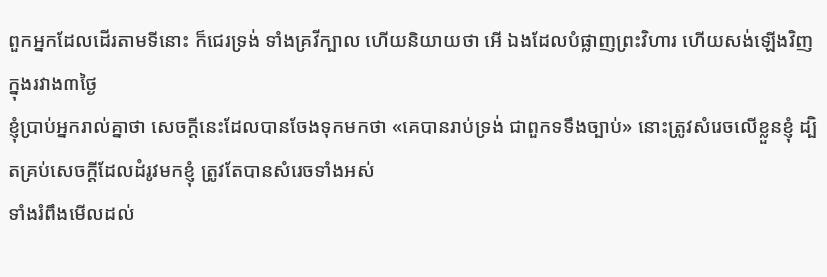ពួកអ្នកដែលដើរតាមទីនោះ ក៏ជេរទ្រង់ ទាំងគ្រវីក្បាល ហើយនិយាយថា អើ ឯងដែលបំផ្លាញព្រះវិហារ ហើយសង់ឡើងវិញក្នុងរវាង៣ថ្ងៃ
ខ្ញុំប្រាប់អ្នករាល់គ្នាថា សេចក្ដីនេះដែលបានចែងទុកមកថា «គេបានរាប់ទ្រង់ ជាពួកទទឹងច្បាប់» នោះត្រូវសំរេចលើខ្លួនខ្ញុំ ដ្បិតគ្រប់សេចក្ដីដែលដំរូវមកខ្ញុំ ត្រូវតែបានសំរេចទាំងអស់
ទាំងរំពឹងមើលដល់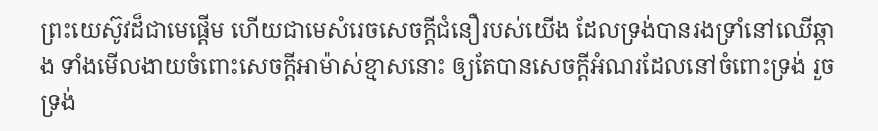ព្រះយេស៊ូវដ៏ជាមេផ្តើម ហើយជាមេសំរេចសេចក្ដីជំនឿរបស់យើង ដែលទ្រង់បានរងទ្រាំនៅឈើឆ្កាង ទាំងមើលងាយចំពោះសេចក្ដីអាម៉ាស់ខ្មាសនោះ ឲ្យតែបានសេចក្ដីអំណរដែលនៅចំពោះទ្រង់ រួចទ្រង់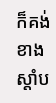ក៏គង់ខាងស្តាំប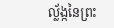ល្ល័ង្កនៃព្រះ